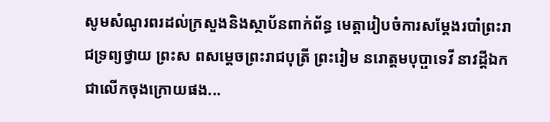សូមសំណូរពរដល់ក្រសួងនិងស្ថាប័នពាក់ព័ន្ធ មេត្តារៀបចំការសម្តែងរបាំព្រះរាជទ្រព្យថ្វាយ ព្រះស ពសម្ដេចព្រះរាជបុត្រី ព្រះរៀម នរោត្ដមបុប្ផាទេវី នាវដ្តីឯក ជាលើកចុងក្រោយផង...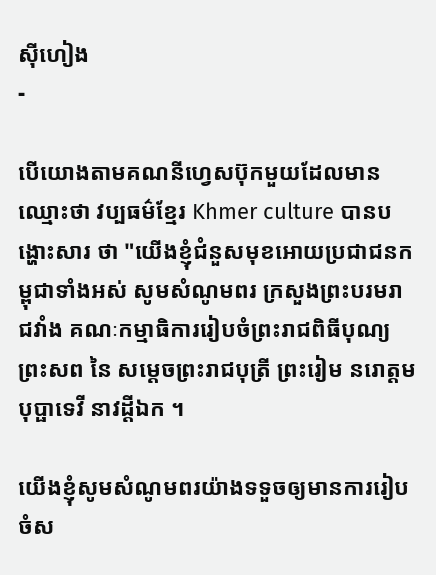ស៊ីហៀង
-

បើយោងតាមគណនីហ្វេសប៊ុកមួយដែលមានឈ្មោះថា វប្បធម៌ខ្មែរ Khmer culture បានបង្ហោះសារ ថា "យើងខ្ញុំជំនួសមុខអោយប្រជាជនកម្ពុជាទាំងអស់ សូមសំណូមពរ ក្រសួងព្រះបរមរាជវាំង គណៈកម្មាធិការរៀបចំព្រះរាជពិធីបុណ្យព្រះសព នៃ សម្ដេចព្រះរាជបុត្រី ព្រះរៀម នរោត្ដមបុប្ផាទេវី នាវដ្តីឯក ។

យើងខ្ញុំសូមសំណូមពរយ៉ាងទទួចឲ្យមានការរៀបចំស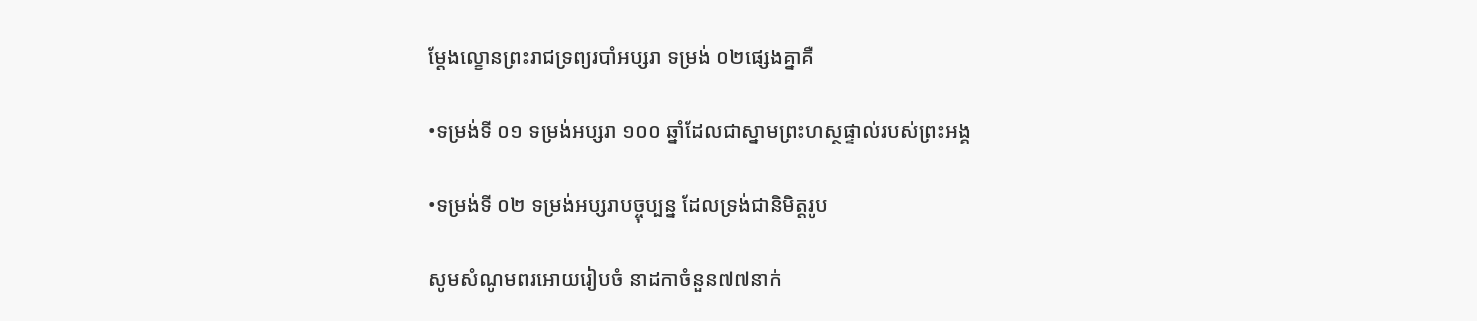ម្ដែងល្ខោនព្រះរាជទ្រព្យរបាំអប្សរា ទម្រង់ ០២ផ្សេងគ្នាគឺ

•ទម្រង់ទី ០១ ទម្រង់អប្សរា ១០០ ឆ្នាំដែលជាស្នាមព្រះហស្ថផ្ទាល់របស់ព្រះអង្គ

•ទម្រង់ទី ០២ ទម្រង់អប្សរាបច្ចុប្បន្ន ដែលទ្រង់ជានិមិត្តរូប

សូមសំណូមពរអោយរៀបចំ នាដកាចំនួន៧៧នាក់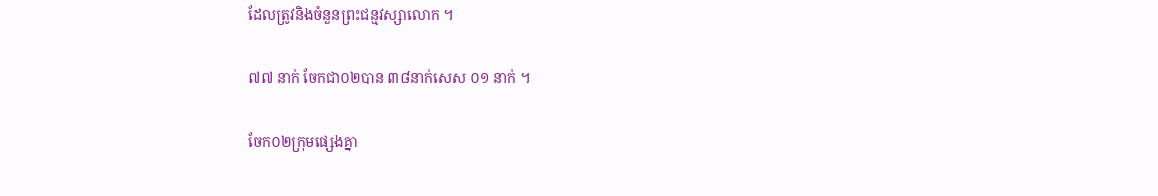ដែលត្រូវនិងចំនួនព្រះជន្មវស្សាលោក ។

៧៧ នាក់ ចែកជា០២បាន ៣៨នាក់សេស ០១ នាក់ ។

ចែក០២ក្រុមផ្សេងគ្នា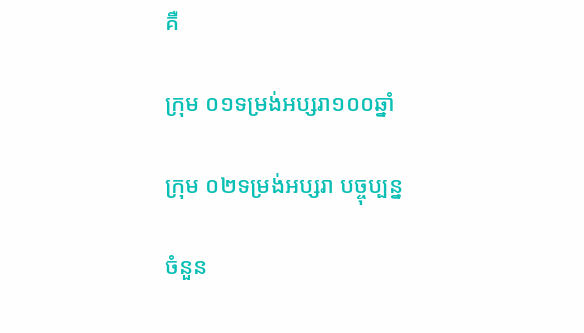គឺ

ក្រុម ០១ទម្រង់អប្សរា១០០ឆ្នាំ

ក្រុម ០២ទម្រង់អប្សរា បច្ចុប្បន្ន

ចំនួន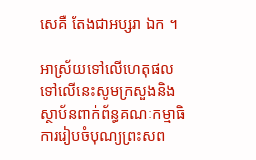សេគឺ តែងជាអប្សរា ឯក ។

អាស្រ័យទៅលើហេតុផលទៅលើនេះសូមក្រសួងនិងស្ថាប័នពាក់ព័ន្ធគណៈកម្មាធិការរៀបចំបុណ្យព្រះសព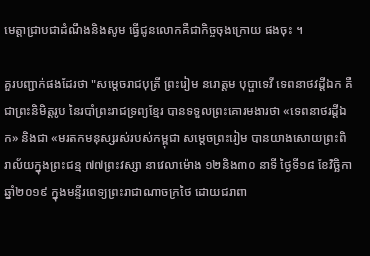មេត្តាជ្រាបជាដំណឹងនិងសូម ធ្វើជូនលោកគឺជាកិច្ចចុងក្រោយ ផងចុះ ។

គួរបញ្ជាក់ផងដែរថា "សម្ដេចរាជបុត្រី ព្រះរៀម នរោត្តម បុប្ផាទេវី ទេពនាថវដ្តីឯក គឺជាព្រះនិមិត្តរូប នៃរបាំព្រះរាជទ្រព្យខ្មែរ បានទទួលព្រះគោរមងារថា «ទេពនាថរដ្តីឯក» និងជា «មរតកមនុស្សរស់របស់កម្ពុជា សម្តេចព្រះរៀម បានយាងសោយព្រះពិរាល័យក្នុងព្រះជន្ម ៧៧ព្រះវស្សា នាវេលាម៉ោង ១២និង៣០ នាទី ថ្ងៃទី១៨ ខែវិច្ឆិកា ឆ្នាំ២០១៩ ក្នុងមន្ទីរពេទ្យព្រះរាជាណាចក្រថៃ ដោយជរាពា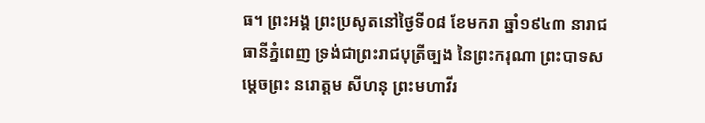ធ។ ព្រះអង្គ ព្រះប្រសូតនៅថ្ងៃទី០៨ ខែមករា ឆ្នាំ១៩៤៣ នារាជធានីភ្នំពេញ ទ្រង់ជាព្រះរាជបុត្រីច្បង នៃព្រះករុណា ព្រះបាទសម្តេចព្រះ នរោត្តម សីហនុ ព្រះមហាវីរ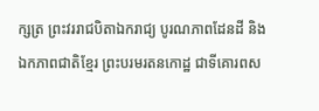ក្សត្រ ព្រះវររាជបិតាឯករាជ្យ បូរណភាពដែនដី និងឯកភាពជាតិខ្មែរ ព្រះបរមរតនកោដ្ឋ ជាទីគោរពស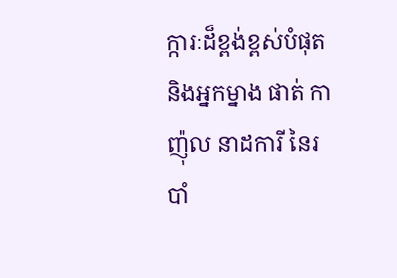ក្ការៈដ៏ខ្ពង់ខ្ពស់បំផុត និងអ្នកម្នាង ផាត់ កាញ៉ុល នាដការី នៃរបាំ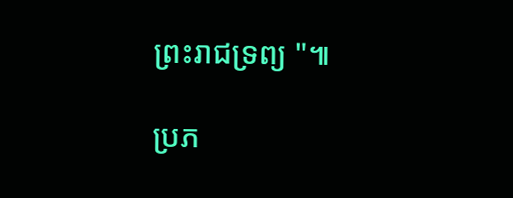ព្រះរាជទ្រព្យ "៕

ប្រភ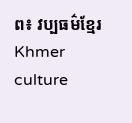ព៖ វប្បធម៌ខ្មែរ Khmer culture